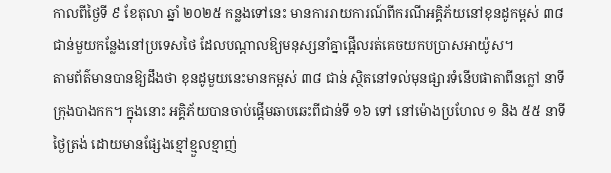កាលពីថ្ងៃទី ៩ ខែតុលា ឆ្នាំ ២០២៥ កន្លងទៅនេះ មានការរាយការណ៍ពីករណីអគ្គិភ័យនៅខុនដូកម្ពស់ ៣៨ ជាន់មួយកន្លែងនៅប្រទេសថៃ ដែលបណ្តាលឱ្យមនុស្សនាំគ្នាផ្អើលរត់គេចយកបប្រាសអាយ៉ូស។
តាមព័ត៌មានបានឱ្យដឹងថា ខុនដូមួយនេះមានកម្ពស់ ៣៨ ជាន់ ស្ថិតនៅទល់មុនផ្សារទំនើបផាតាពីនក្លៅ នាទីក្រុងបាងកក។ ក្នុងនោះ អគ្គិភ័យបានចាប់ផ្តើមឆាបឆេះពីជាន់ទី ១៦ ទៅ នៅម៉ោងប្រហែល ១ និង ៥៥ នាទីថ្ងៃត្រង់ ដោយមានផ្សែងខ្មៅខ្មួលខ្មាញ់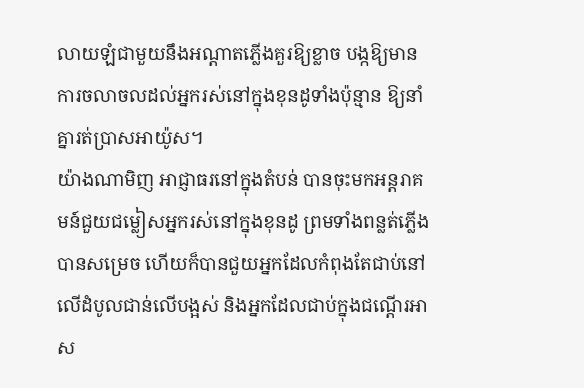លាយឡំជាមួយនឹងអណ្តាតភ្លើងគួរឱ្យខ្លាច បង្កឱ្យមានការចលាចលដល់អ្នករស់នៅក្នុងខុនដូទាំងប៉ុន្មាន ឱ្យនាំគ្នារត់ប្រាសអាយ៉ូស។
យ៉ាងណាមិញ អាជ្ញាធរនៅក្នុងតំបន់ បានចុះមកអន្តរាគមន៍ជួយជម្លៀសអ្នករស់នៅក្នុងខុនដូ ព្រមទាំងពន្លត់ភ្លើងបានសម្រេច ហើយក៏បានជួយអ្នកដែលកំពុងតែជាប់នៅលើដំបូលជាន់លើបង្អស់ និងអ្នកដែលជាប់ក្នុងជណ្តើរអាស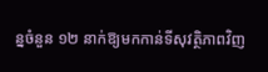ន្នចំនួន ១២ នាក់ឱ្យមកកាន់ទីសុវត្ថិភាពវិញ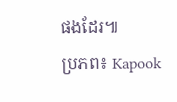ផងដែរ៕
ប្រភព៖ Kapook